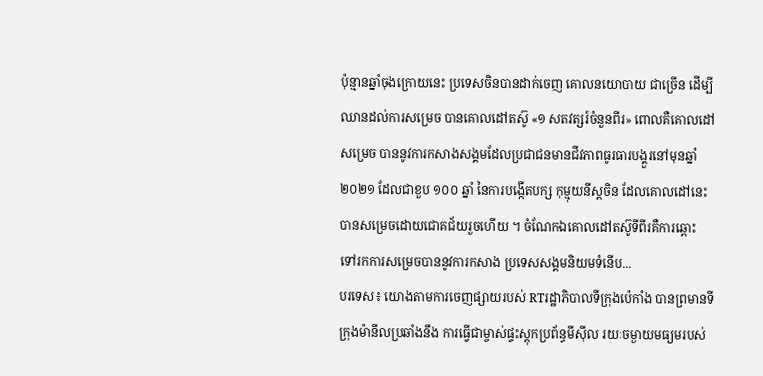ប៉ុន្មានឆ្នាំចុងក្រោយនេះ ប្រទេសចិនបានដាក់ចេញ គោលនយោបាយ ជាច្រើន ដើម្បីឈានដល់ការសម្រេច បានគោលដៅតស៊ូ «១ សតវត្សរ៍ចំនួនពីរ» ពោលគឺគោលដៅសម្រេច បាននូវការកសាងសង្គមដែលប្រជាជនមានជីវភាពធូរធារបង្គួរនៅមុនឆ្នាំ ២០២១ ដែលជាខួប ១០០ ឆ្នាំ នៃការបង្កើតបក្ស កុម្មុយនីស្តចិន ដែលគោលដៅនេះ បានសម្រេចដោយជោគជ័យរួចហើយ ។ ចំណែកឯគោលដៅតស៊ូទីពីរគឺការឆ្ពោះ ទៅរកការសម្រេចបាននូវការកសាង ប្រទេសសង្គមនិយមទំនើប...
បរទេស៖ យោងតាមការចេញផ្សាយរបស់ RTរដ្ឋាភិបាលទីក្រុងប៉េកាំង បានព្រមានទីក្រុងម៉ានីលប្រឆាំងនឹង ការធ្វើជាម្ចាស់ផ្ទះស្តុកប្រព័ន្ធមីស៊ីល រយៈចម្ងាយមធ្យមរបស់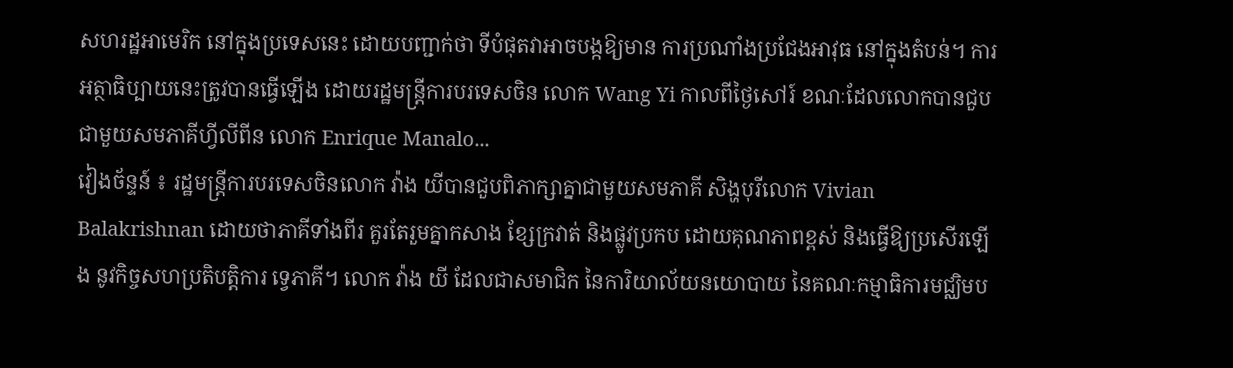សហរដ្ឋអាមេរិក នៅក្នុងប្រទេសនេះ ដោយបញ្ជាក់ថា ទីបំផុតវាអាចបង្កឱ្យមាន ការប្រណាំងប្រជែងអាវុធ នៅក្នុងតំបន់។ ការអត្ថាធិប្បាយនេះត្រូវបានធ្វើឡើង ដោយរដ្ឋមន្ត្រីការបរទេសចិន លោក Wang Yi កាលពីថ្ងៃសៅរ៍ ខណៈដែលលោកបានជួប ជាមួយសមភាគីហ្វីលីពីន លោក Enrique Manalo...
វៀងច័ន្ទន៍ ៖ រដ្ឋមន្ត្រីការបរទេសចិនលោក វ៉ាង យីបានជួបពិភាក្សាគ្នាជាមួយសមភាគី សិង្ហបុរីលោក Vivian Balakrishnan ដោយថាភាគីទាំងពីរ គួរតែរួមគ្នាកសាង ខ្សែក្រវាត់ និងផ្លូវប្រកប ដោយគុណភាពខ្ពស់ និងធ្វើឱ្យប្រសើរឡើង នូវកិច្ចសហប្រតិបត្តិការ ទ្វេភាគី។ លោក វ៉ាង យី ដែលជាសមាជិក នៃការិយាល័យនយោបាយ នៃគណៈកម្មាធិការមជ្ឈិមប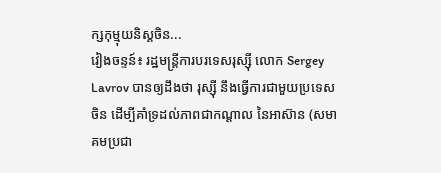ក្សកុម្មុយនិស្តចិន...
វៀងចន្ទន៍៖ រដ្ឋមន្ត្រីការបរទេសរុស្ស៊ី លោក Sergey Lavrov បានឲ្យដឹងថា រុស្ស៊ី នឹងធ្វើការជាមួយប្រទេសចិន ដើម្បីគាំទ្រដល់ភាពជាកណ្តាល នៃអាស៊ាន (សមាគមប្រជា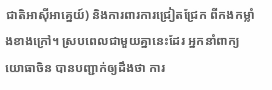ជាតិអាស៊ីអាគ្នេយ៍) និងការពារការជ្រៀតជ្រែក ពីកងកម្លាំងខាងក្រៅ។ ស្របពេលជាមួយគ្នានេះដែរ អ្នកនាំពាក្យយោធាចិន បានបញ្ជាក់ឲ្យដឹងថា ការ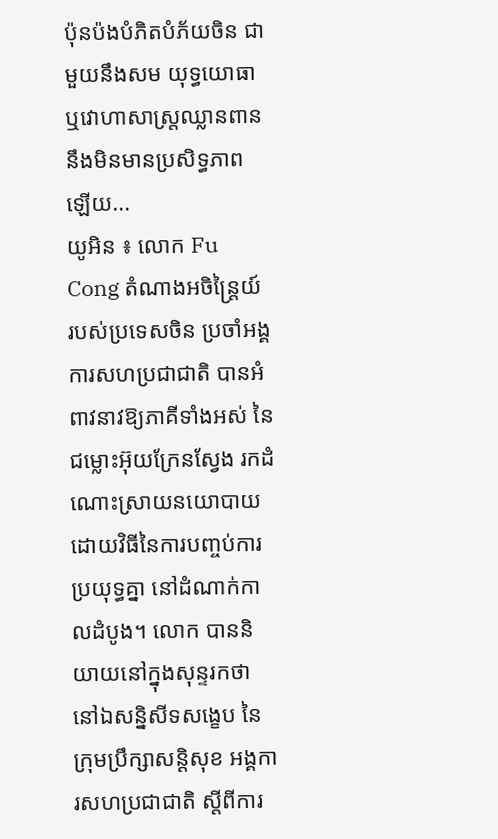ប៉ុនប៉ងបំភិតបំភ័យចិន ជាមួយនឹងសម យុទ្ធយោធា ឬវោហាសាស្ត្រឈ្លានពាន នឹងមិនមានប្រសិទ្ធភាព ឡើយ...
យូអិន ៖ លោក Fu Cong តំណាងអចិន្ត្រៃយ៍ របស់ប្រទេសចិន ប្រចាំអង្គការសហប្រជាជាតិ បានអំពាវនាវឱ្យភាគីទាំងអស់ នៃជម្លោះអ៊ុយក្រែនស្វែង រកដំណោះស្រាយនយោបាយ ដោយវិធីនៃការបញ្ចប់ការប្រយុទ្ធគ្នា នៅដំណាក់កាលដំបូង។ លោក បាននិយាយនៅក្នុងសុន្ទរកថា នៅឯសន្និសីទសង្ខេប នៃក្រុមប្រឹក្សាសន្តិសុខ អង្គការសហប្រជាជាតិ ស្តីពីការ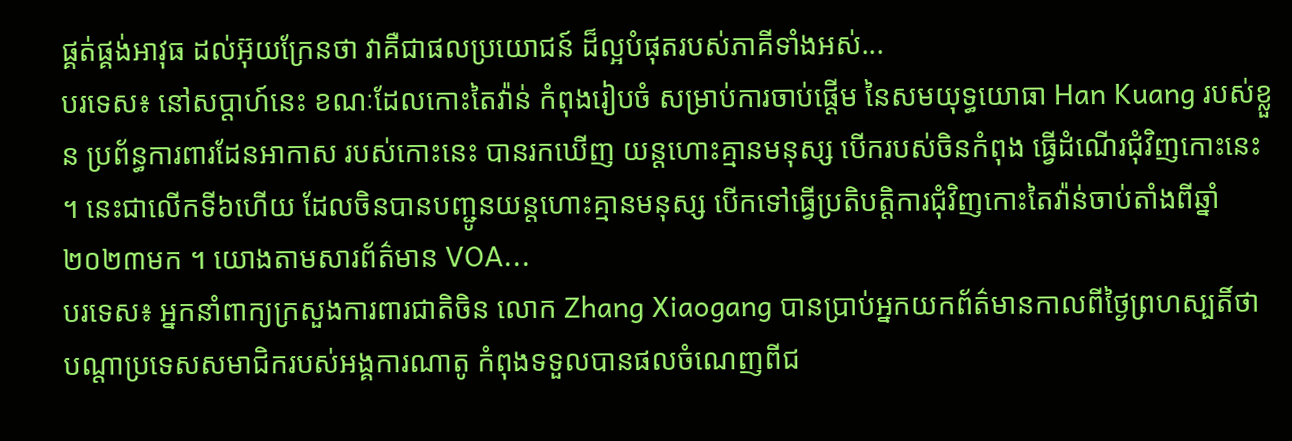ផ្គត់ផ្គង់អាវុធ ដល់អ៊ុយក្រែនថា វាគឺជាផលប្រយោជន៍ ដ៏ល្អបំផុតរបស់ភាគីទាំងអស់...
បរទេស៖ នៅសប្តាហ៍នេះ ខណៈដែលកោះតៃវ៉ាន់ កំពុងរៀបចំ សម្រាប់ការចាប់ផ្តើម នៃសមយុទ្ធយោធា Han Kuang របស់ខ្លួន ប្រព័ន្ធការពារដែនអាកាស របស់កោះនេះ បានរកឃើញ យន្តហោះគ្មានមនុស្ស បើករបស់ចិនកំពុង ធ្វើដំណើរជុំវិញកោះនេះ ។ នេះជាលើកទី៦ហើយ ដែលចិនបានបញ្ជូនយន្តហោះគ្មានមនុស្ស បើកទៅធ្វើប្រតិបត្តិការជុំវិញកោះតៃវ៉ាន់ចាប់តាំងពីឆ្នាំ២០២៣មក ។ យោងតាមសារព័ត៌មាន VOA...
បរទេស៖ អ្នកនាំពាក្យក្រសួងការពារជាតិចិន លោក Zhang Xiaogang បានប្រាប់អ្នកយកព័ត៌មានកាលពីថ្ងៃព្រហស្បតិ៍ថា បណ្តាប្រទេសសមាជិករបស់អង្គការណាតូ កំពុងទទួលបានផលចំណេញពីជ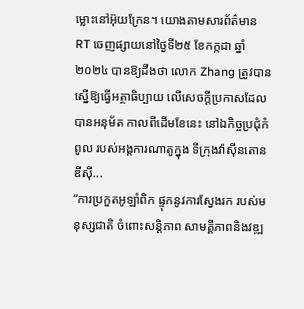ម្លោះនៅអ៊ុយក្រែន។ យោងតាមសារព័ត៌មាន RT ចេញផ្សាយនៅថ្ងៃទី២៥ ខែកក្កដា ឆ្នាំ២០២៤ បានឱ្យដឹងថា លោក Zhang ត្រូវបានស្នើឱ្យធ្វើអត្ថាធិប្បាយ លើសេចក្តីប្រកាសដែលបានអនុម័ត កាលពីដើមខែនេះ នៅឯកិច្ចប្រជុំកំពូល របស់អង្គការណាតូក្នុង ទីក្រុងវ៉ាស៊ីនតោនឌីស៊ី...
“ការប្រកួតអូឡាំពិក ផ្ទុកនូវការស្វែងរក របស់មនុស្សជាតិ ចំពោះសន្តិភាព សាមគ្គីភាពនិងវឌ្ឍ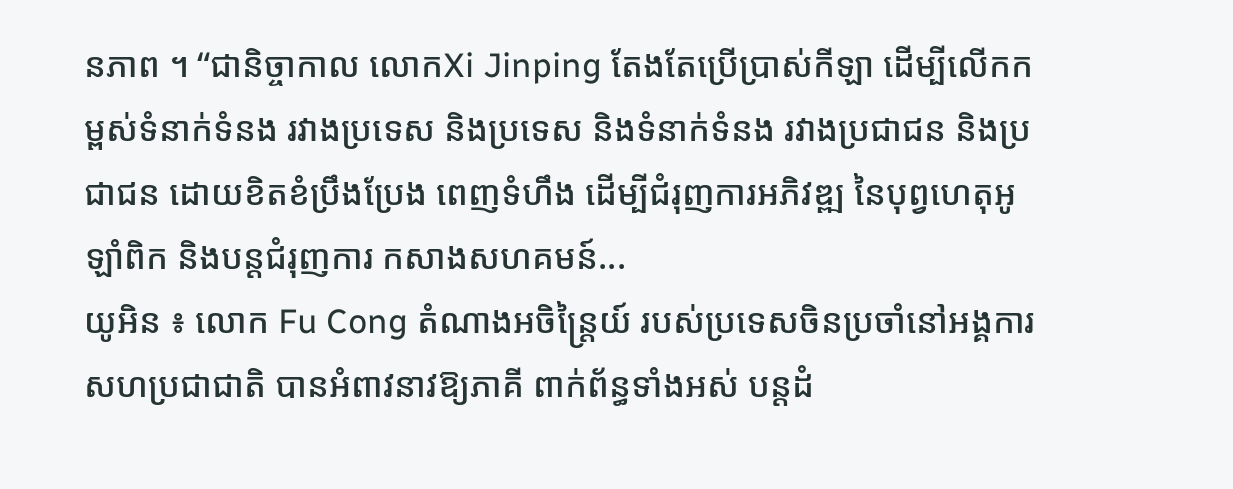នភាព ។ “ជានិច្ចាកាល លោកXi Jinping តែងតែប្រើប្រាស់កីឡា ដើម្បីលើកកម្ពស់ទំនាក់ទំនង រវាងប្រទេស និងប្រទេស និងទំនាក់ទំនង រវាងប្រជាជន និងប្រជាជន ដោយខិតខំប្រឹងប្រែង ពេញទំហឹង ដើម្បីជំរុញការអភិវឌ្ឍ នៃបុព្វហេតុអូឡាំពិក និងបន្តជំរុញការ កសាងសហគមន៍...
យូអិន ៖ លោក Fu Cong តំណាងអចិន្ត្រៃយ៍ របស់ប្រទេសចិនប្រចាំនៅអង្គការសហប្រជាជាតិ បានអំពាវនាវឱ្យភាគី ពាក់ព័ន្ធទាំងអស់ បន្តដំ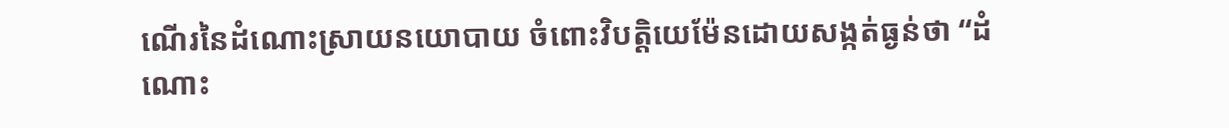ណើរនៃដំណោះស្រាយនយោបាយ ចំពោះវិបត្តិយេម៉ែនដោយសង្កត់ធ្ងន់ថា “ដំណោះ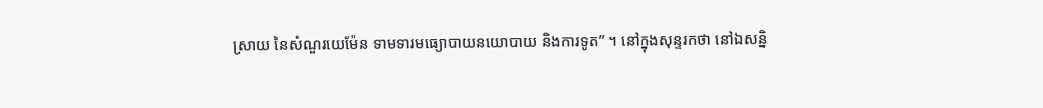ស្រាយ នៃសំណួរយេម៉ែន ទាមទារមធ្យោបាយនយោបាយ និងការទូត” ។ នៅក្នុងសុន្ទរកថា នៅឯសន្និ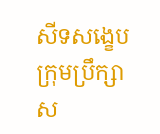សីទសង្ខេបក្រុមប្រឹក្សា ស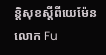ន្តិសុខស្តីពីយេម៉ែន លោក Fu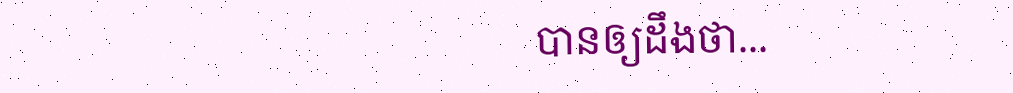បានឲ្យដឹងថា...